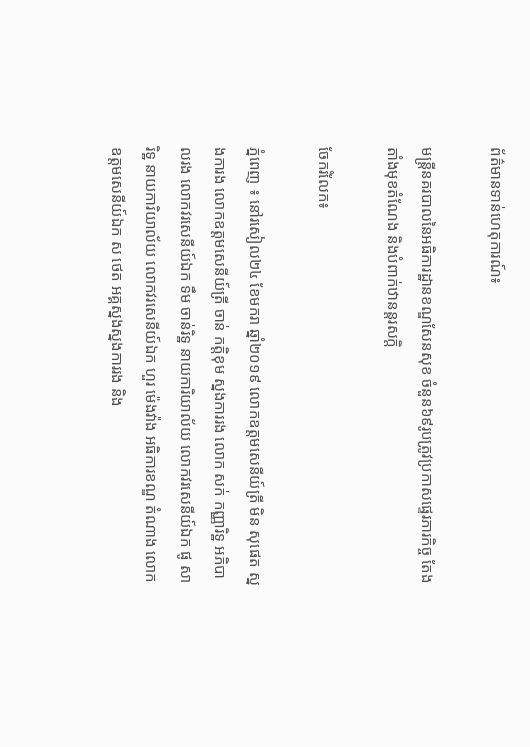ព័ត៌មានទាន់ហេតុការណ៍៖

មន្ត្រីនគរបាលនៃអធិការដ្ឋានខណ្ឌសែនសុខ ចំនួន៦៩រូបត្រូវប្រកាសផ្ទេរភារកិច្ច តែងតាំងមុខតំណែង និងបំពាក់ឋានន្តរសក្តិ

ចែករំលែក៖

ភ្នំពេញ ៖ នៅរសៀល២៤ ខែមករា ឆ្នាំ២០១៩ លោកឧត្តមសេនីយ៍ត្រី មិន សុផេត ស្នងការង លោកឧត្តមសេនីយ៍ត្រី ចាន់ កត្តិខុម ស្នងការរង លោក សក់ កញ្ញារិទ្ឋ អភិបាលរង លោកវរសេនីយ៍ឯក ទឹម ចាន់រិទ្ឋ នាយការិយាល័យ លោកវរសេនីយ៍ឯក ផូ សារិទ្ឋ នាយការិយាល័យ លោកវរសេនីយ៍ឯក ហួរ ម៉េងវ៉ាង អធិការខណ្ឌ តំណាង លោកឧត្តមសេនីយ៍ឯក ស ថេត អគ្គស្នងស្នងការរង និង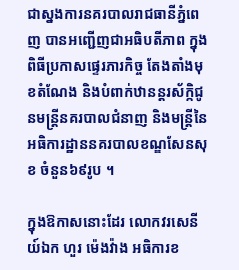ជាស្នងការនគរបាលរាជធានីភ្នំពេញ បានអញ្ជើញជាអធិបតីភាព ក្នុងពិធីប្រកាសផ្ទេរភារកិច្ច តែងតាំងមុខតំណែង និងបំពាក់ឋានន្តរស័ក្កិជូនមន្ត្រីនគរបាលជំនាញ និងមន្ត្រីនៃអធិការដ្ឋាននគរបាលខណ្ឌសែនសុខ ចំនួន៦៩រូប ។

ក្នុងឱកាសនោះដែរ លោកវរសេនីយ៍ឯក ហួរ ម៉េងវ៉ាង អធិការខ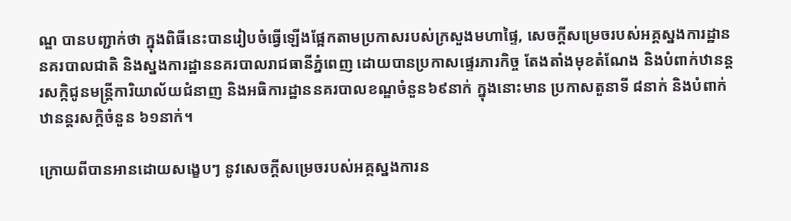ណ្ឌ បានបញ្ជាក់ថា ក្នុងពិធីនេះបានរៀបចំធ្វើឡើងផ្អែកតាមប្រកាសរបស់ក្រសួងមហាផ្ទៃ, សេចក្ដីសម្រេចរបស់អគ្គស្នងការដ្ឋាន នគរបាលជាតិ និងស្នងការដ្ឋាននគរបាលរាជធានីភ្នំពេញ ដោយបានប្រកាសផ្ទេរភារកិច្ច តែងតាំងមុខតំណែង និងបំពាក់ឋានន្តរសក្កិជូនមន្ត្រីការិយាល័យជំនាញ និងអធិការដ្ឋាននគរបាលខណ្ឌចំនួន៦៩នាក់ ក្នុងនោះមាន ប្រកាសតួនាទី ៨នាក់ និងបំពាក់ឋានន្តរសក្តិចំនួន ៦១នាក់។

ក្រោយពីបានអានដោយសង្ខេបៗ នូវសេចក្ដីសម្រេចរបស់អគ្គស្នងការន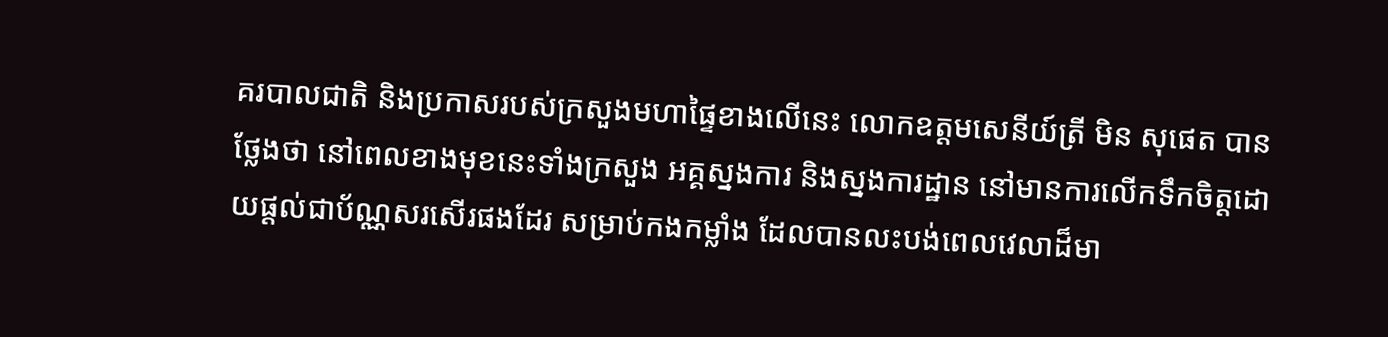គរបាលជាតិ និងប្រកាសរបស់ក្រសួងមហាផ្ទៃខាងលើនេះ លោកឧត្តមសេនីយ៍ត្រី មិន សុផេត បានថ្លែងថា នៅពេលខាងមុខនេះទាំងក្រសួង អគ្គស្នងការ និងស្នងការដ្ឋាន នៅមានការលើកទឹកចិត្តដោយផ្ដល់ជាប័ណ្ណសរសើរផងដែរ សម្រាប់កងកម្លាំង ដែលបានលះបង់ពេលវេលាដ៏មា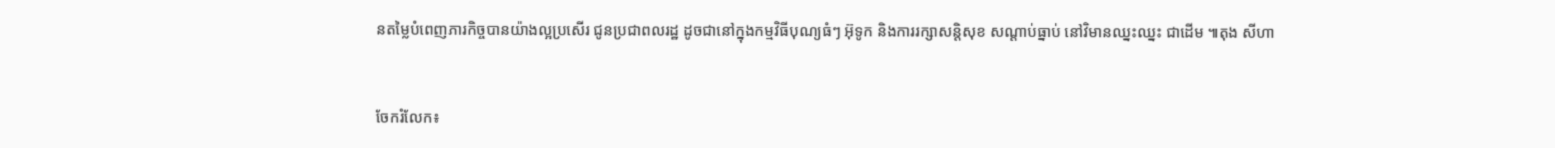នតម្លៃបំពេញភារកិច្ចបានយ៉ាងល្អប្រសើរ ជូនប្រជាពលរដ្ឋ ដូចជានៅក្នុងកម្មវិធីបុណ្យធំៗ អ៊ុទូក និងការរក្សាសន្តិសុខ សណ្ដាប់ធ្នាប់ នៅវិមានឈ្នះឈ្នះ ជាដើម ៕តុង សីហា


ចែករំលែក៖